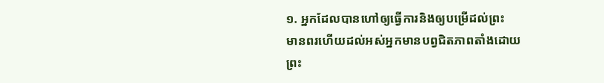១. អ្នកដែលបានហៅឲ្យធ្វើការនិងឲ្យបម្រើដល់ព្រះ
មានពរហើយដល់អស់អ្នកមានបព្វជិតភាពតាំងដោយព្រះ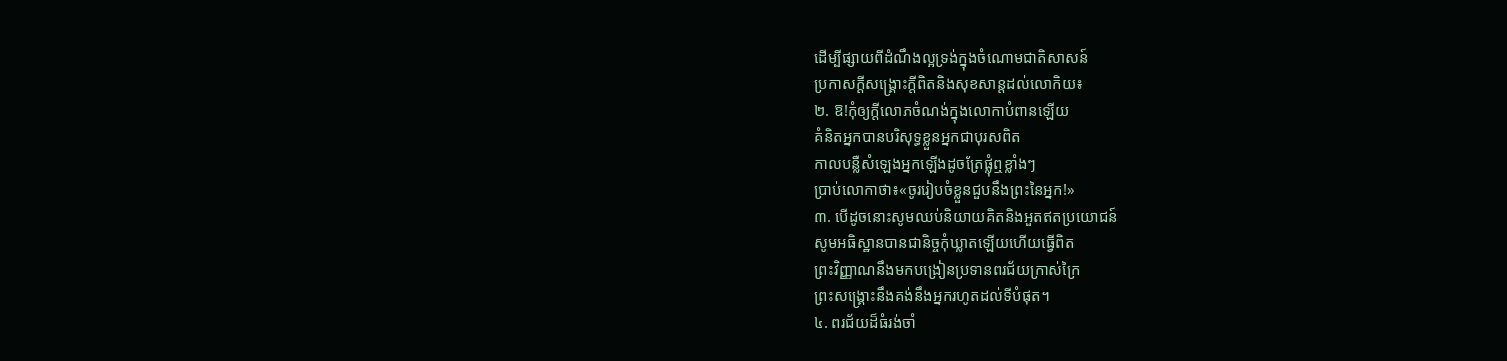ដើម្បីផ្សាយពីដំណឹងល្អទ្រង់ក្នុងចំណោមជាតិសាសន៍
ប្រកាសក្តីសង្គ្រោះក្តីពិតនិងសុខសាន្តដល់លោកិយ៖
២. ឱ!កុំឲ្យក្តីលោភចំណង់ក្នុងលោកាបំពានឡើយ
គំនិតអ្នកបានបរិសុទ្ធខ្លួនអ្នកជាបុរសពិត
កាលបន្លឺសំឡេងអ្នកឡើងដូចត្រែផ្លុំឮខ្លាំងៗ
ប្រាប់លោកាថា៖«ចូររៀបចំខ្លួនជួបនឹងព្រះនៃអ្នក!»
៣. បើដូចនោះសូមឈប់និយាយគិតនិងអួតឥតប្រយោជន៍
សូមអធិស្ឋានបានជានិច្ចកុំឃ្លាតឡើយហើយធ្វើពិត
ព្រះវិញ្ញាណនឹងមកបង្រៀនប្រទានពរជ័យក្រាស់ក្រៃ
ព្រះសង្គ្រោះនឹងគង់នឹងអ្នករហូតដល់ទីបំផុត។
៤. ពរជ័យដ៏ធំរង់ចាំ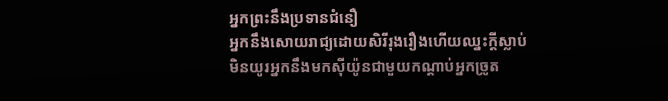អ្នកព្រះនឹងប្រទានជំនឿ
អ្នកនឹងសោយរាជ្យដោយសិរីរុងរឿងហើយឈ្នះក្តីស្លាប់
មិនយូរអ្នកនឹងមកស៊ីយ៉ូនជាមួយកណ្ដាប់អ្នកច្រូត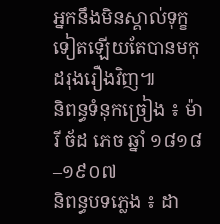អ្នកនឹងមិនស្គាល់ទុក្ខទៀតឡើយតែបានមកុដរុងរឿងវិញ៕
និពន្ធទំនុកច្រៀង ៖ ម៉ារី ច័ដ ភេច ឆ្នាំ ១៨១៨–១៩០៧
និពន្ធបទភ្លេង ៖ ដា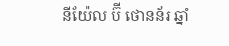នីយ៉ែល ប៊ី ថោនន័រ ឆ្នាំ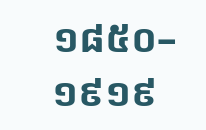១៨៥០–១៩១៩